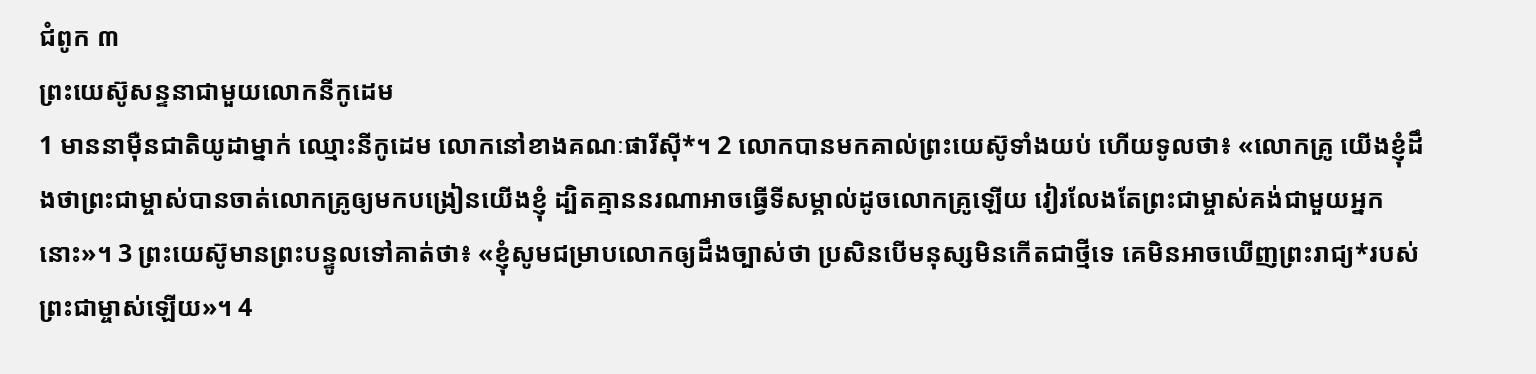ជំពូក ៣
ព្រះយេស៊ូសន្ទនាជាមួយលោកនីកូដេម
1 មាននាម៉ឺនជាតិយូដាម្នាក់ ឈ្មោះនីកូដេម លោកនៅខាងគណៈផារីស៊ី*។ 2 លោកបានមកគាល់ព្រះយេស៊ូទាំងយប់ ហើយទូលថា៖ «លោកគ្រូ យើងខ្ញុំដឹងថាព្រះជាម្ចាស់បានចាត់លោកគ្រូឲ្យមកបង្រៀនយើងខ្ញុំ ដ្បិតគ្មាននរណាអាចធ្វើទីសម្គាល់ដូចលោកគ្រូឡើយ វៀរលែងតែព្រះជាម្ចាស់គង់ជាមួយអ្នកនោះ»។ 3 ព្រះយេស៊ូមានព្រះបន្ទូលទៅគាត់ថា៖ «ខ្ញុំសូមជម្រាបលោកឲ្យដឹងច្បាស់ថា ប្រសិនបើមនុស្សមិនកើតជាថ្មីទេ គេមិនអាចឃើញព្រះរាជ្យ*របស់ព្រះជាម្ចាស់ឡើយ»។ 4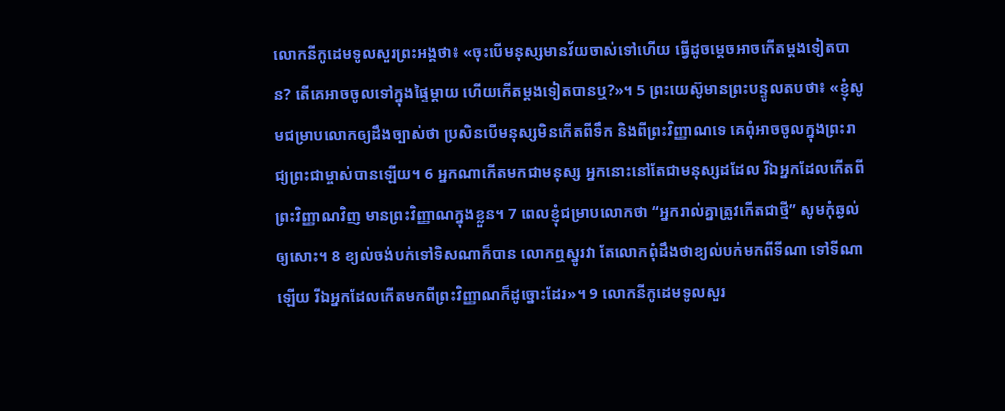លោកនីកូដេមទូលសួរព្រះអង្គថា៖ «ចុះបើមនុស្សមានវ័យចាស់ទៅហើយ ធ្វើដូចម្ដេចអាចកើតម្ដងទៀតបាន? តើគេអាចចូលទៅក្នុងផ្ទៃម្ដាយ ហើយកើតម្ដងទៀតបានឬ?»។ 5 ព្រះយេស៊ូមានព្រះបន្ទូលតបថា៖ «ខ្ញុំសូមជម្រាបលោកឲ្យដឹងច្បាស់ថា ប្រសិនបើមនុស្សមិនកើតពីទឹក និងពីព្រះវិញ្ញាណទេ គេពុំអាចចូលក្នុងព្រះរាជ្យព្រះជាម្ចាស់បានឡើយ។ 6 អ្នកណាកើតមកជាមនុស្ស អ្នកនោះនៅតែជាមនុស្សដដែល រីឯអ្នកដែលកើតពីព្រះវិញ្ញាណវិញ មានព្រះវិញ្ញាណក្នុងខ្លួន។ 7 ពេលខ្ញុំជម្រាបលោកថា “អ្នករាល់គ្នាត្រូវកើតជាថ្មី” សូមកុំឆ្ងល់ឲ្យសោះ។ 8 ខ្យល់ចង់បក់ទៅទិសណាក៏បាន លោកឮស្នូរវា តែលោកពុំដឹងថាខ្យល់បក់មកពីទីណា ទៅទីណាឡើយ រីឯអ្នកដែលកើតមកពីព្រះវិញ្ញាណក៏ដូច្នោះដែរ»។ 9 លោកនីកូដេមទូលសួរ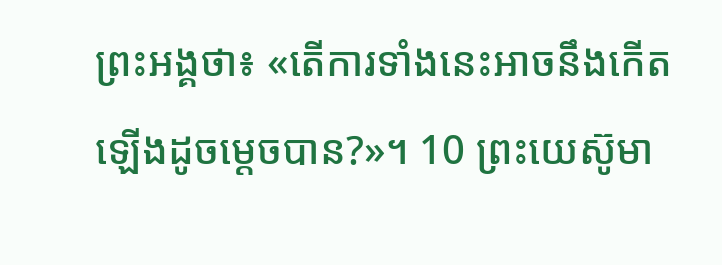ព្រះអង្គថា៖ «តើការទាំងនេះអាចនឹងកើតឡើងដូចម្ដេចបាន?»។ 10 ព្រះយេស៊ូមា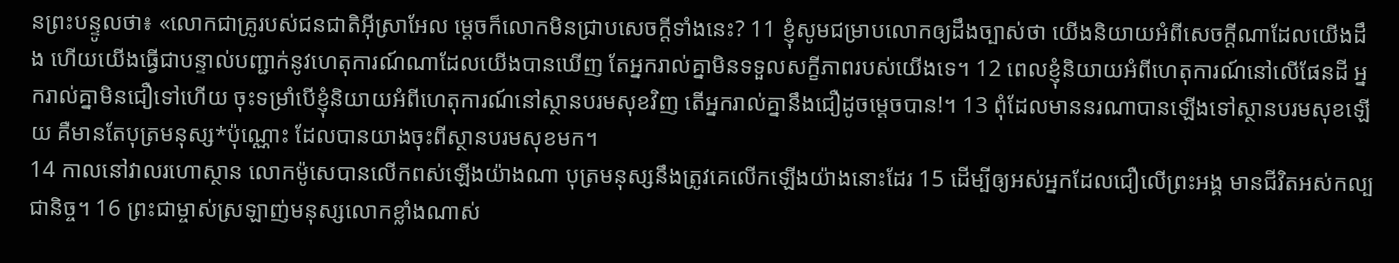នព្រះបន្ទូលថា៖ «លោកជាគ្រូរបស់ជនជាតិអ៊ីស្រាអែល ម្ដេចក៏លោកមិនជ្រាបសេចក្ដីទាំងនេះ? 11 ខ្ញុំសូមជម្រាបលោកឲ្យដឹងច្បាស់ថា យើងនិយាយអំពីសេចក្ដីណាដែលយើងដឹង ហើយយើងធ្វើជាបន្ទាល់បញ្ជាក់នូវហេតុការណ៍ណាដែលយើងបានឃើញ តែអ្នករាល់គ្នាមិនទទួលសក្ខីភាពរបស់យើងទេ។ 12 ពេលខ្ញុំនិយាយអំពីហេតុការណ៍នៅលើផែនដី អ្នករាល់គ្នាមិនជឿទៅហើយ ចុះទម្រាំបើខ្ញុំនិយាយអំពីហេតុការណ៍នៅស្ថានបរមសុខវិញ តើអ្នករាល់គ្នានឹងជឿដូចម្ដេចបាន!។ 13 ពុំដែលមាននរណាបានឡើងទៅស្ថានបរមសុខឡើយ គឺមានតែបុត្រមនុស្ស*ប៉ុណ្ណោះ ដែលបានយាងចុះពីស្ថានបរមសុខមក។
14 កាលនៅវាលរហោស្ថាន លោកម៉ូសេបានលើកពស់ឡើងយ៉ាងណា បុត្រមនុស្សនឹងត្រូវគេលើកឡើងយ៉ាងនោះដែរ 15 ដើម្បីឲ្យអស់អ្នកដែលជឿលើព្រះអង្គ មានជីវិតអស់កល្បជានិច្ច។ 16 ព្រះជាម្ចាស់ស្រឡាញ់មនុស្សលោកខ្លាំងណាស់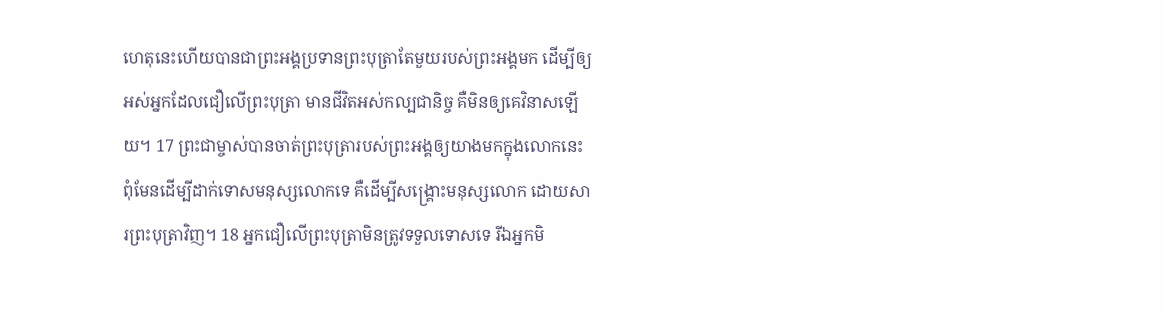ហេតុនេះហើយបានជាព្រះអង្គប្រទានព្រះបុត្រាតែមួយរបស់ព្រះអង្គមក ដើម្បីឲ្យអស់អ្នកដែលជឿលើព្រះបុត្រា មានជីវិតអស់កល្បជានិច្ច គឺមិនឲ្យគេវិនាសឡើយ។ 17 ព្រះជាម្ចាស់បានចាត់ព្រះបុត្រារបស់ព្រះអង្គឲ្យយាងមកក្នុងលោកនេះ ពុំមែនដើម្បីដាក់ទោសមនុស្សលោកទេ គឺដើម្បីសង្គ្រោះមនុស្សលោក ដោយសារព្រះបុត្រាវិញ។ 18 អ្នកជឿលើព្រះបុត្រាមិនត្រូវទទួលទោសទេ រីឯអ្នកមិ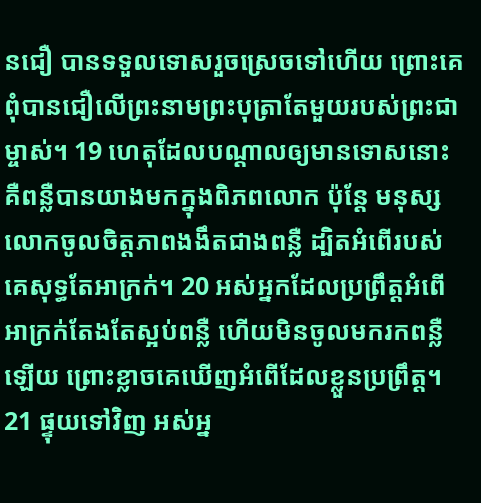នជឿ បានទទួលទោសរួចស្រេចទៅហើយ ព្រោះគេពុំបានជឿលើព្រះនាមព្រះបុត្រាតែមួយរបស់ព្រះជាម្ចាស់។ 19 ហេតុដែលបណ្ដាលឲ្យមានទោសនោះ គឺពន្លឺបានយាងមកក្នុងពិភពលោក ប៉ុន្តែ មនុស្សលោកចូលចិត្តភាពងងឹតជាងពន្លឺ ដ្បិតអំពើរបស់គេសុទ្ធតែអាក្រក់។ 20 អស់អ្នកដែលប្រព្រឹត្តអំពើអាក្រក់តែងតែស្អប់ពន្លឺ ហើយមិនចូលមករកពន្លឺឡើយ ព្រោះខ្លាចគេឃើញអំពើដែលខ្លួនប្រព្រឹត្ត។ 21 ផ្ទុយទៅវិញ អស់អ្ន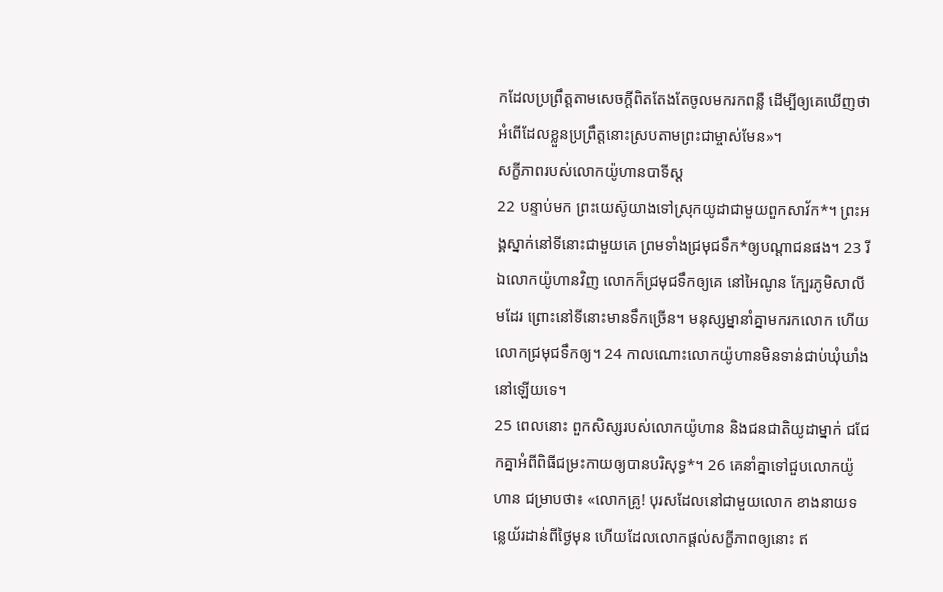កដែលប្រព្រឹត្តតាមសេចក្ដីពិតតែងតែចូលមករកពន្លឺ ដើម្បីឲ្យគេឃើញថា អំពើដែលខ្លួនប្រព្រឹត្តនោះស្របតាមព្រះជាម្ចាស់មែន»។
សក្ខីភាពរបស់លោកយ៉ូហានបាទីស្ដ
22 បន្ទាប់មក ព្រះយេស៊ូយាងទៅស្រុកយូដាជាមួយពួកសាវ័ក*។ ព្រះអង្គស្នាក់នៅទីនោះជាមួយគេ ព្រមទាំងជ្រមុជទឹក*ឲ្យបណ្ដាជនផង។ 23 រីឯលោកយ៉ូហានវិញ លោកក៏ជ្រមុជទឹកឲ្យគេ នៅអៃណូន ក្បែរភូមិសាលីមដែរ ព្រោះនៅទីនោះមានទឹកច្រើន។ មនុស្សម្នានាំគ្នាមករកលោក ហើយលោកជ្រមុជទឹកឲ្យ។ 24 កាលណោះលោកយ៉ូហានមិនទាន់ជាប់ឃុំឃាំងនៅឡើយទេ។
25 ពេលនោះ ពួកសិស្សរបស់លោកយ៉ូហាន និងជនជាតិយូដាម្នាក់ ជជែកគ្នាអំពីពិធីជម្រះកាយឲ្យបានបរិសុទ្ធ*។ 26 គេនាំគ្នាទៅជួបលោកយ៉ូហាន ជម្រាបថា៖ «លោកគ្រូ! បុរសដែលនៅជាមួយលោក ខាងនាយទន្លេយ័រដាន់ពីថ្ងៃមុន ហើយដែលលោកផ្ដល់សក្ខីភាពឲ្យនោះ ឥ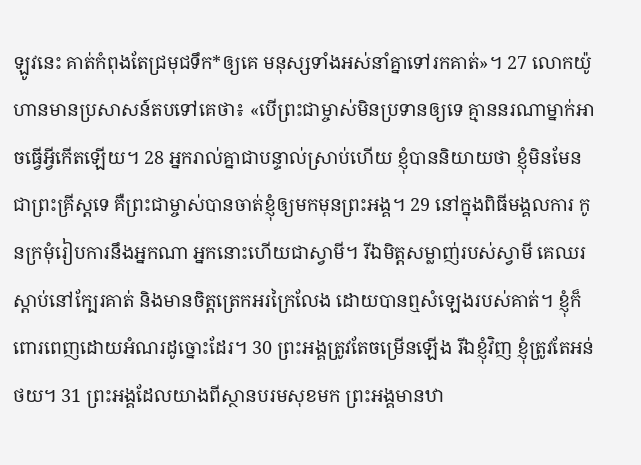ឡូវនេះ គាត់កំពុងតែជ្រមុជទឹក*ឲ្យគេ មនុស្សទាំងអស់នាំគ្នាទៅរកគាត់»។ 27 លោកយ៉ូហានមានប្រសាសន៍តបទៅគេថា៖ «បើព្រះជាម្ចាស់មិនប្រទានឲ្យទេ គ្មាននរណាម្នាក់អាចធ្វើអ្វីកើតឡើយ។ 28 អ្នករាល់គ្នាជាបន្ទាល់ស្រាប់ហើយ ខ្ញុំបាននិយាយថា ខ្ញុំមិនមែនជាព្រះគ្រីស្ដទេ គឺព្រះជាម្ចាស់បានចាត់ខ្ញុំឲ្យមកមុនព្រះអង្គ។ 29 នៅក្នុងពិធីមង្គលការ កូនក្រមុំរៀបការនឹងអ្នកណា អ្នកនោះហើយជាស្វាមី។ រីឯមិត្តសម្លាញ់របស់ស្វាមី គេឈរស្ដាប់នៅក្បែរគាត់ និងមានចិត្តត្រេកអរក្រៃលែង ដោយបានឮសំឡេងរបស់គាត់។ ខ្ញុំក៏ពោរពេញដោយអំណរដូច្នោះដែរ។ 30 ព្រះអង្គត្រូវតែចម្រើនឡើង រីឯខ្ញុំវិញ ខ្ញុំត្រូវតែអន់ថយ។ 31 ព្រះអង្គដែលយាងពីស្ថានបរមសុខមក ព្រះអង្គមានឋា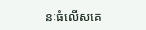នៈធំលើសគេ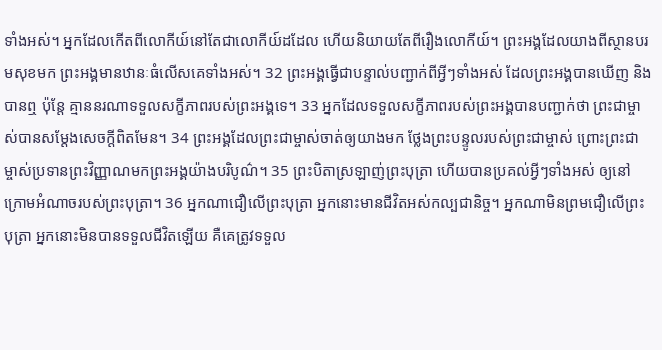ទាំងអស់។ អ្នកដែលកើតពីលោកីយ៍នៅតែជាលោកីយ៍ដដែល ហើយនិយាយតែពីរឿងលោកីយ៍។ ព្រះអង្គដែលយាងពីស្ថានបរមសុខមក ព្រះអង្គមានឋានៈធំលើសគេទាំងអស់។ 32 ព្រះអង្គធ្វើជាបន្ទាល់បញ្ជាក់ពីអ្វីៗទាំងអស់ ដែលព្រះអង្គបានឃើញ និងបានឮ ប៉ុន្តែ គ្មាននរណាទទួលសក្ខីភាពរបស់ព្រះអង្គទេ។ 33 អ្នកដែលទទួលសក្ខីភាពរបស់ព្រះអង្គបានបញ្ជាក់ថា ព្រះជាម្ចាស់បានសម្ដែងសេចក្ដីពិតមែន។ 34 ព្រះអង្គដែលព្រះជាម្ចាស់ចាត់ឲ្យយាងមក ថ្លែងព្រះបន្ទូលរបស់ព្រះជាម្ចាស់ ព្រោះព្រះជាម្ចាស់ប្រទានព្រះវិញ្ញាណមកព្រះអង្គយ៉ាងបរិបូណ៌។ 35 ព្រះបិតាស្រឡាញ់ព្រះបុត្រា ហើយបានប្រគល់អ្វីៗទាំងអស់ ឲ្យនៅក្រោមអំណាចរបស់ព្រះបុត្រា។ 36 អ្នកណាជឿលើព្រះបុត្រា អ្នកនោះមានជីវិតអស់កល្បជានិច្ច។ អ្នកណាមិនព្រមជឿលើព្រះបុត្រា អ្នកនោះមិនបានទទួលជីវិតឡើយ គឺគេត្រូវទទួល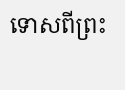ទោសពីព្រះ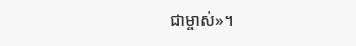ជាម្ចាស់»។